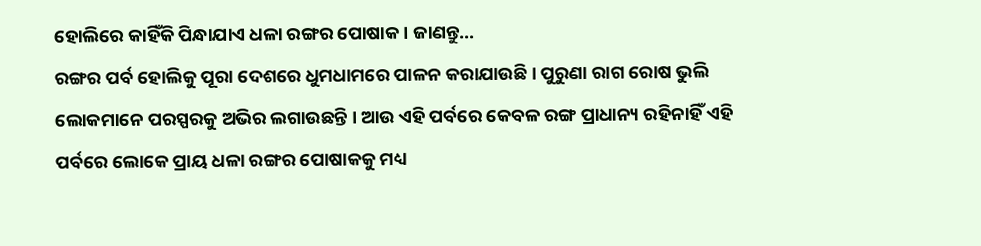ହୋଲିରେ କାହିଁକି ପିନ୍ଧାଯାଏ ଧଳା ରଙ୍ଗର ପୋଷାକ । ଜାଣନ୍ତୁ…
ରଙ୍ଗର ପର୍ବ ହୋଲିକୁ ପୂରା ଦେଶରେ ଧୁମଧାମରେ ପାଳନ କରାଯାଉଛି । ପୁରୁଣା ରାଗ ରୋଷ ଭୁଲି ଲୋକମାନେ ପରସ୍ପରକୁ ଅଭିର ଲଗାଉଛନ୍ତି । ଆଉ ଏହି ପର୍ବରେ କେବଳ ରଙ୍ଗ ପ୍ରାଧାନ୍ୟ ରହିନାହିଁ ଏହି ପର୍ବରେ ଲୋକେ ପ୍ରାୟ ଧଳା ରଙ୍ଗର ପୋଷାକକୁ ମଧ୍ୟ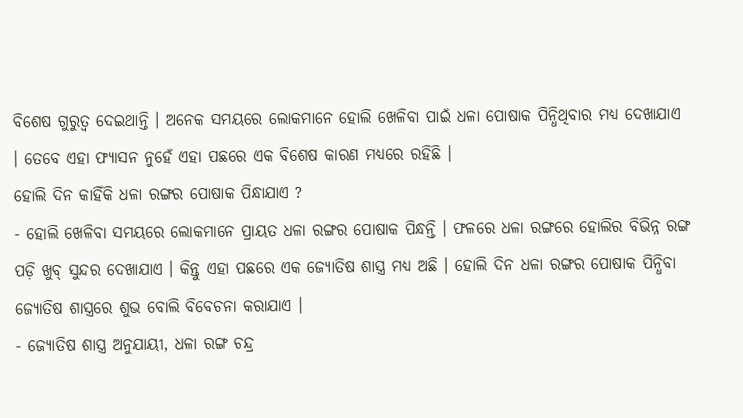ବିଶେଷ ଗୁରୁତ୍ୱ ଦେଇଥାନ୍ତି । ଅନେକ ସମୟରେ ଲୋକମାନେ ହୋଲି ଖେଳିବା ପାଇଁ ଧଳା ପୋଷାକ ପିନ୍ଧିଥିବାର ମଧ୍ୟ ଦେଖାଯାଏ । ତେବେ ଏହା ଫ୍ୟାସନ ନୁହେଁ ଏହା ପଛରେ ଏକ ବିଶେଷ କାରଣ ମଧ୍ୟରେ ରହିଛି ।
ହୋଲି ଦିନ କାହିଁକି ଧଳା ରଙ୍ଗର ପୋଷାକ ପିନ୍ଧାଯାଏ ?
- ହୋଲି ଖେଳିବା ସମୟରେ ଲୋକମାନେ ପ୍ରାୟତ ଧଳା ରଙ୍ଗର ପୋଷାକ ପିନ୍ଧନ୍ତି । ଫଳରେ ଧଳା ରଙ୍ଗରେ ହୋଲିର ବିଭିନ୍ନ ରଙ୍ଗ ପଡ଼ି ଖୁବ୍ ସୁନ୍ଦର ଦେଖାଯାଏ । କିନ୍ତୁ ଏହା ପଛରେ ଏକ ଜ୍ୟୋତିଷ ଶାସ୍ତ୍ର ମଧ୍ୟ ଅଛି । ହୋଲି ଦିନ ଧଳା ରଙ୍ଗର ପୋଷାକ ପିନ୍ଧିବା ଜ୍ୟୋତିଷ ଶାସ୍ତ୍ରରେ ଶୁଭ ବୋଲି ବିବେଚନା କରାଯାଏ ।
- ଜ୍ୟୋତିଷ ଶାସ୍ତ୍ର ଅନୁଯାୟୀ, ଧଳା ରଙ୍ଗ ଚନ୍ଦ୍ର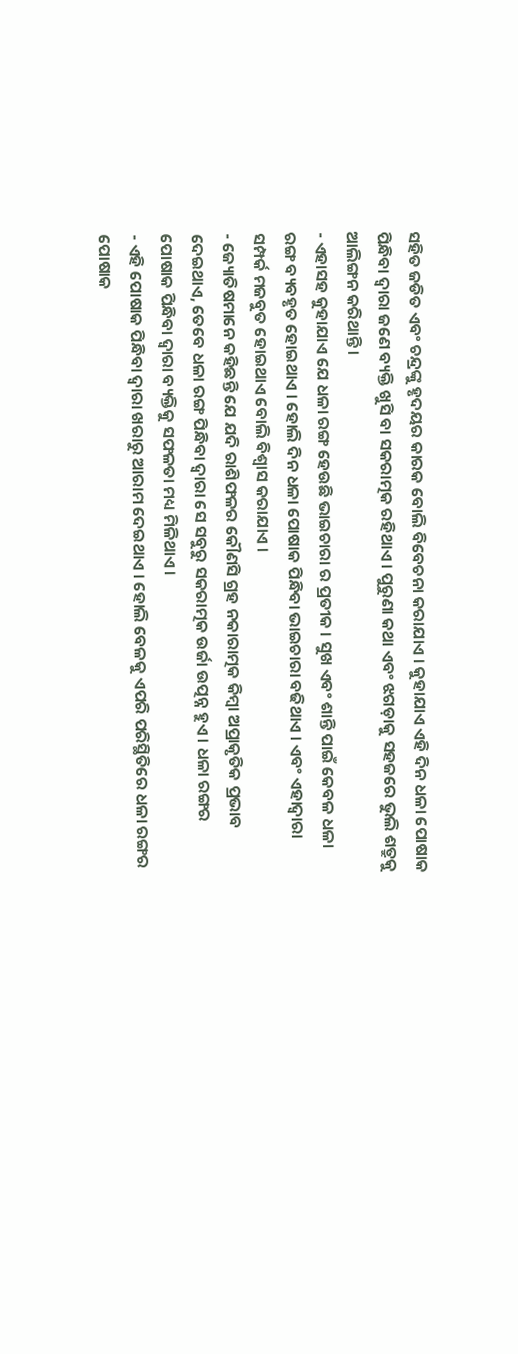ସହିତ ଜଡିତ ଏବଂ ଚନ୍ଦ୍ରଙ୍କୁ ହୃଦୟର କାରକ ବୋଲି ବିବେଚନା କରାଯାଏ । କୁହାଯାଏ ଏହି ଦିନ ଧଳା ପୋଷାକ ପିନ୍ଧିବା ଦ୍ୱାରା ଜଣେ ବ୍ୟକ୍ତି ଖୁସି ବା ସକରାତ୍ମକ ରହିଥାଏ । ପୁରୁଣା କଥା ଏବଂ ଝଗଡ଼ାକୁ ସହଜରେ ଭୁଲି ଶତ୍ରୁକୁ ଆଲିଙ୍ଗନ କରିଥାନ୍ତି ।
- ଏହାସହ କୁହାଯାଏ ଯେ ଧଳା ରଙ୍ଗ ହେଉଛି ଭାଇଚାରା ର ପ୍ରତୀକ । ସୁଖ ଏବଂ ଶାନ୍ତି ପାଇଁ କେବଳ ଧଳା ରଙ୍ଗ ବ୍ୟବହୃତ ହୋଇଥାଏ । ହୋଲି ଦିନ ଧଳା ପୋଷାକ ପିନ୍ଧିବା ଭାଇଚାରା ବଢିଥାଏ । ଏବଂ ଏହାଦ୍ୱାରା ସମ୍ପର୍କ ମଜବୁତ ହୋଇଥାଏ ବୋଲି ବିଶ୍ୱାସ କରାଯାଏ ।
- ଜ୍ୟୋତିଷମାନେ କହିଛନ୍ତି ଯେ ଯଦି ରାଶିଫଳର କୌଣସି ଗ୍ରହ ନକାରାତ୍ମକ କିମ୍ବା ଅପ୍ରାକୃତିକ ପ୍ରଭାବ ଦେଇଥାଏ, ତେବେ ଧଳା ରଙ୍ଗ ପିନ୍ଧିବା ଦ୍ୱାରା ସେ ସବୁରୁ ସକରାତ୍ମକ ଉର୍ଜା ଉତ୍ପନ୍ନ ହୁଏ । ଧଳା ରଙ୍ଗର ପୋଷାକ ପିନ୍ଧିବା ଦ୍ୱାରା ବ୍ୟକ୍ତିକୁ ସଫଳତା ମଧ୍ୟ ମିଳିଥାଏ ।
- ଏହି ପୋଷାକ ପିନ୍ଧିବା ଦ୍ୱାରା ଖରାରୁ ଆରାମ ଦେଇଥାଏ । ହୋଲି ବେଳକୁ ଏପରି ପରିସ୍ଥିତିରେ ଧଳା ରଙ୍ଗର ପୋଷାକ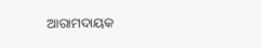ଆରାମଦାୟକ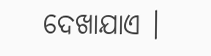ଦେଖାଯାଏ ।